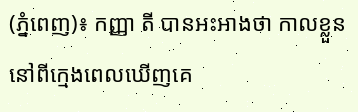(ភ្នំពេញ)៖ កញ្ញា តី បានអះអាងថា កាលខ្លួននៅពីក្មេងពេលឃើញគេ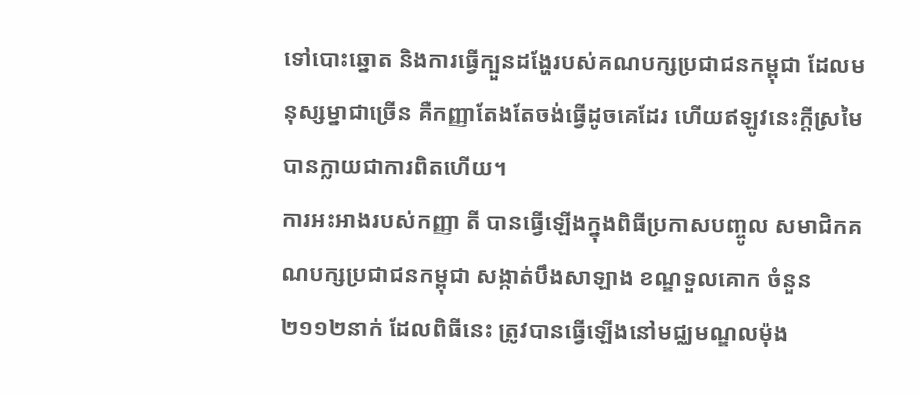ទៅបោះឆ្នោត និងការធ្វើក្បួនដង្ហែរបស់គណបក្សប្រជាជនកម្ពុជា ដែលមនុស្សម្នាជាច្រើន គឺកញ្ញាតែងតែចង់ធ្វើដូចគេដែរ ហើយឥឡូវនេះក្តីស្រមៃបានក្លាយជាការពិតហើយ។
ការអះអាងរបស់កញ្ញា តី បានធ្វើឡើងក្នុងពិធីប្រកាសបញ្ចូល សមាជិកគណបក្សប្រជាជនកម្ពុជា សង្កាត់បឹងសាឡាង ខណ្ឌទួលគោក ចំនួន ២១១២នាក់ ដែលពិធីនេះ ត្រូវបានធ្វើឡើងនៅមជ្ឈមណ្ឌលម៉ុង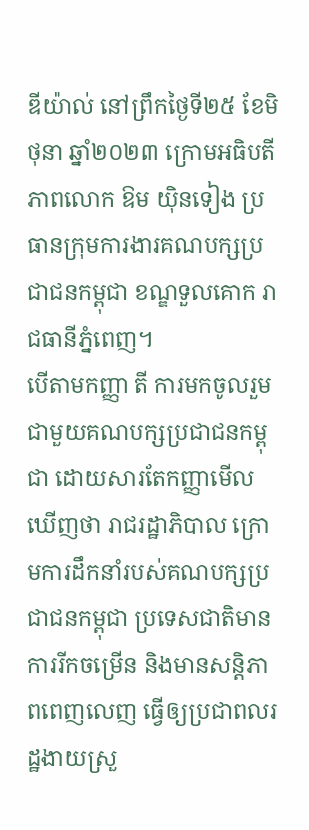ឌីយ៉ាល់ នៅព្រឹកថ្ងៃទី២៥ ខែមិថុនា ឆ្នាំ២០២៣ ក្រោមអធិបតីភាពលោក ឱម យ៉ិនទៀង ប្រធានក្រុមការងារគណបក្សប្រជាជនកម្ពុជា ខណ្ឌទួលគោក រាជធានីភ្នំពេញ។
បើតាមកញ្ញា តី ការមកចូលរួមជាមួយគណបក្សប្រជាជនកម្ពុជា ដោយសារតែកញ្ញាមើលឃើញថា រាជរដ្ឋាភិបាល ក្រោមការដឹកនាំរបស់គណបក្សប្រជាជនកម្ពុជា ប្រទេសជាតិមានការរីកចម្រើន និងមានសន្តិភាពពេញលេញ ធ្វើឲ្យប្រជាពលរដ្ឋងាយស្រួ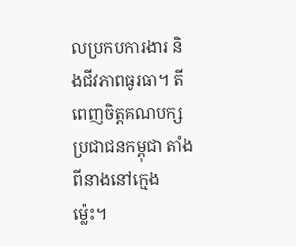លប្រកបការងារ និងជីវភាពធូរធា។ តី ពេញចិត្តគណបក្សប្រជាជនកម្ពុជា តាំងពីនាងនៅក្មេងម្ល៉េះ។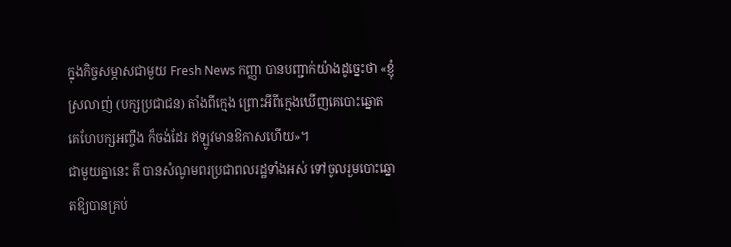ក្នុងកិច្ចសម្ភាសជាមួយ Fresh News កញ្ញា បានបញ្ជាក់យ៉ាងដូច្នេះថា «ខ្ញុំស្រលាញ់ (បក្សប្រជាជន) តាំងពីក្មេង ព្រោះអីពីក្មេងឃើញគេបោះឆ្នោត គេហែបក្សអញ្ចឹង ក៏ចង់ដែរ ឥឡូវមានឱកាសហើយ»។
ជាមួយគ្នានេះ តី បានសំណូមពរប្រជាពលរដ្ឋទាំងអស់ ទៅចូលរួមបោះឆ្នោតឱ្យបានគ្រប់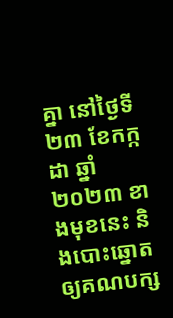គ្នា នៅថ្ងៃទី២៣ ខែកក្កដា ឆ្នាំ២០២៣ ខាងមុខនេះ និងបោះឆ្នោតឲ្យគណបក្ស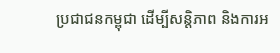ប្រជាជនកម្ពុជា ដើម្បីសន្តិភាព និងការអ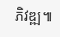ភិវឌ្ឍ៕